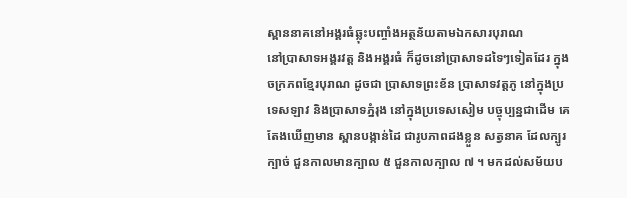ស្ពាននាគនៅអង្គរធំឆ្លុះបញ្ចាំងអត្ថន័យតាមឯកសារបុរាណ
នៅប្រាសាទអង្គរវត្ដ និងអង្គរធំ ក៏ដូចនៅប្រាសាទដទៃៗទៀតដែរ ក្នុងចក្រភពខ្មែរបុរាណ ដូចជា ប្រាសាទព្រះខ័ន ប្រាសាទវត្ដភូ នៅក្នុងប្រទេសឡាវ និងប្រាសាទភ្នំរុង នៅក្នុងប្រទេសសៀម បច្ចុប្បន្នជាដើម គេតែងឃើញមាន ស្ពានបង្កាន់ដៃ ជារូបភាពដងខ្លួន សត្វនាគ ដែលក្បូរក្បាច់ ជួនកាលមានក្បាល ៥ ជួនកាលក្បាល ៧ ។ មកដល់សម័យប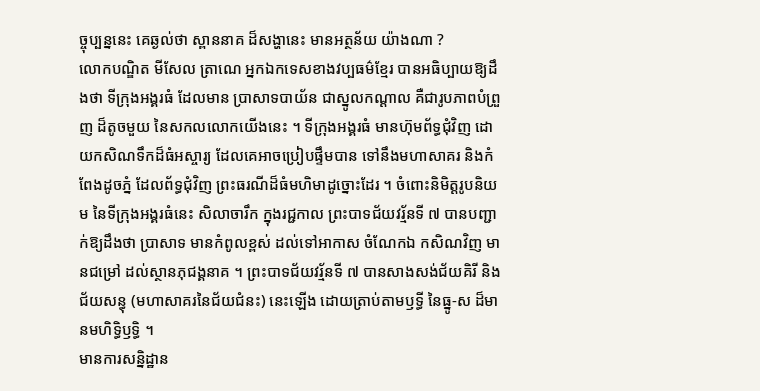ច្ចុប្បន្ននេះ គេឆ្ងល់ថា ស្ពាននាគ ដ៏សង្ហានេះ មានអត្ថន័យ យ៉ាងណា ?
លោកបណ្ឌិត មីសែល ត្រាណេ អ្នកឯកទេសខាងវប្បធម៌ខ្មែរ បានអធិប្បាយឱ្យដឹងថា ទីក្រុងអង្គរធំ ដែលមាន ប្រាសាទបាយ័ន ជាស្នូលកណ្ដាល គឺជារូបភាពបំព្រួញ ដ៏តូចមួយ នៃសកលលោកយើងនេះ ។ ទីក្រុងអង្គរធំ មានហ៊ុមព័ទ្ធជុំវិញ ដោយកសិណទឹកដ៏ធំអស្ចារ្យ ដែលគេអាចប្រៀបផ្ទឹមបាន ទៅនឹងមហាសាគរ និងកំពែងដូចភ្នំ ដែលព័ទ្ធជុំវិញ ព្រះធរណីដ៏ធំមហិមាដូច្នោះដែរ ។ ចំពោះនិមិត្ដរូបនិយម នៃទីក្រុងអង្គរធំនេះ សិលាចារឹក ក្នុងរជ្ជកាល ព្រះបាទជ័យវរ្ម័នទី ៧ បានបញ្ជាក់ឱ្យដឹងថា ប្រាសាទ មានកំពូលខ្ពស់ ដល់ទៅអាកាស ចំណែកឯ កសិណវិញ មានជម្រៅ ដល់ស្ថានភុជង្គនាគ ។ ព្រះបាទជ័យវរ្ម័នទី ៧ បានសាងសង់ជ័យគិរី និងជ័យសន្ធុ (មហាសាគរនៃជ័យជំនះ) នេះឡើង ដោយត្រាប់តាមឫទ្ធី នៃធ្នូ-ស ដ៏មានមហិទ្ធិឫទ្ធិ ។
មានការសន្និដ្ឋាន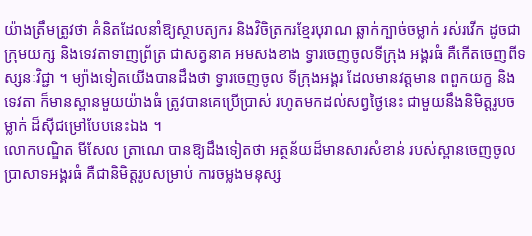យ៉ាងត្រឹមត្រូវថា គំនិតដែលនាំឱ្យស្ថាបត្យករ និងវិចិត្រករខ្មែរបុរាណ ឆ្លាក់ក្បាច់ចម្លាក់ រស់រវើក ដូចជា ក្រុមយក្ស និងទេវតាទាញព្រ័ត្រ ជាសត្វនាគ អមសងខាង ទ្វារចេញចូលទីក្រុង អង្គរធំ គឺកើតចេញពីទស្សនៈវិជ្ជា ។ ម្យ៉ាងទៀតយើងបានដឹងថា ទ្វារចេញចូល ទីក្រុងអង្គរ ដែលមានវត្ដមាន ពពួកយក្ខ និង ទេវតា ក៏មានស្ពានមួយយ៉ាងធំ ត្រូវបានគេប្រើប្រាស់ រហូតមកដល់សព្វថ្ងៃនេះ ជាមួយនឹងនិមិត្ដរូបចម្លាក់ ដ៏ស៊ីជម្រៅបែបនេះឯង ។
លោកបណ្ឌិត មីសែល ត្រាណេ បានឱ្យដឹងទៀតថា អត្ថន័យដ៏មានសារសំខាន់ របស់ស្ពានចេញចូល ប្រាសាទអង្គរធំ គឺជានិមិត្ដរូបសម្រាប់ ការចម្លងមនុស្ស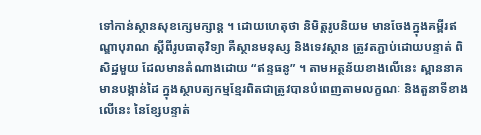ទៅកាន់ស្ថានសុខក្សេមក្សាន្ដ ។ ដោយហេតុថា និមិត្ដរូបនិយម មានចែងក្នុងគម្ពីរឥណ្ឌាបុរាណ ស្ដីពីរូបធាតុវិទ្យា គឺស្ថានមនុស្ស និងទេវស្ថាន ត្រូវតភ្ជាប់ដោយបន្ទាត់ ពិសិដ្ឋមួយ ដែលមានតំណាងដោយ “ឥន្ទធនូ” ។ តាមអត្ថន័យខាងលើនេះ ស្ពាននាគមានបង្កាន់ដៃ ក្នុងស្ថាបត្យកម្មខ្មែរពិតជាត្រូវបានបំពេញតាមលក្ខណៈ និងតួនាទីខាងលើនេះ នៃខ្សែបន្ទាត់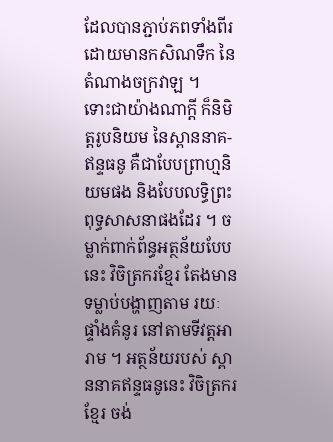ដែលបានភ្ជាប់ភពទាំងពីរ ដោយមានកសិណទឹក នៃតំណាងចក្រវាឡ ។
ទោះជាយ៉ាងណាក្ដី ក៏និមិត្ដរូបនិយម នៃស្ពាននាគ-ឥន្ទធនូ គឺជាបែបព្រាហ្មនិយមផង និងបែបលទ្ធិព្រះពុទ្ធសាសនាផងដែរ ។ ចម្លាក់ពាក់ព័ន្ធអត្ថន័យបែបនេះ វិចិត្រករខ្មែរ តែងមានទម្លាប់បង្ហាញតាម រយៈ ផ្ទាំងគំនូរ នៅតាមទីវត្ដអារាម ។ អត្ថន័យរបស់ ស្ពាននាគឥន្ទធនូនេះ វិចិត្រករខ្មែរ ចង់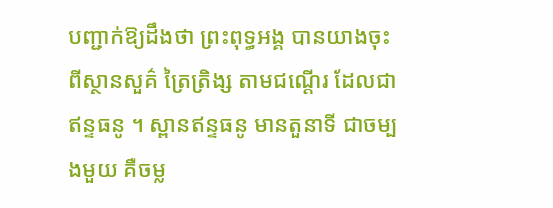បញ្ជាក់ឱ្យដឹងថា ព្រះពុទ្ធអង្គ បានយាងចុះពីស្ថានសួគ៌ ត្រៃត្រិង្ស តាមជណ្ដើរ ដែលជាឥន្ទធនូ ។ ស្ពានឥន្ទធនូ មានតួនាទី ជាចម្បងមួយ គឺចម្ល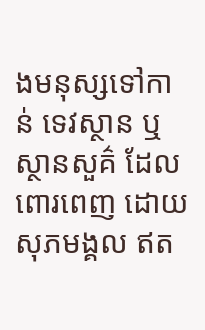ងមនុស្សទៅកាន់ ទេវស្ថាន ឬ ស្ថានសួគ៌ ដែលពោរពេញ ដោយសុភមង្គល ឥត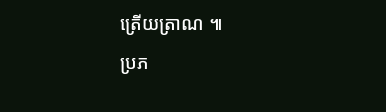ត្រើយត្រាណ ៕
ប្រភ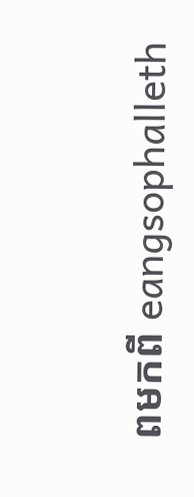ពមកពី eangsophalleth